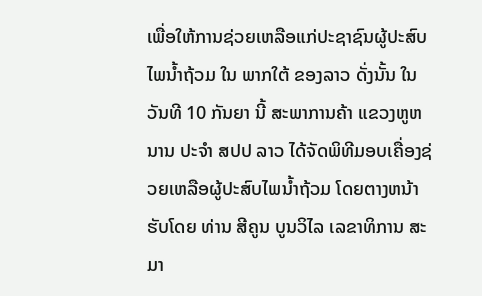ເພື່ອໃຫ້ການຊ່ວຍເຫລືອແກ່ປະຊາຊົນຜູ້ປະສົບໄພນ້ຳຖ້ວມ ໃນ ພາກໃຕ້ ຂອງລາວ ດັ່ງນັ້ນ ໃນວັນທີ 10 ກັນຍາ ນີ້ ສະພາການຄ້າ ແຂວງຫູຫນານ ປະຈຳ ສປປ ລາວ ໄດ້ຈັດພິທີມອບເຄື່ອງຊ່ວຍເຫລືອຜູ້ປະສົບໄພນ້ຳຖ້ວມ ໂດຍຕາງຫນ້າຮັບໂດຍ ທ່ານ ສີຄູນ ບູນວິໄລ ເລຂາທິການ ສະມາ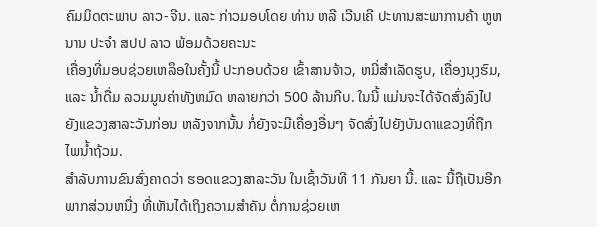ຄົມມິດຕະພາບ ລາວ-ຈີນ. ແລະ ກ່າວມອບໂດຍ ທ່ານ ຫລີ ເວີນເຄີ ປະທານສະພາການຄ້າ ຫູຫນານ ປະຈຳ ສປປ ລາວ ພ້ອມດ້ວຍຄະນະ
ເຄື່ອງທີ່ມອບຊ່ວຍເຫລຶອໃນຄັ້ງນີ້ ປະກອບດ້ວຍ ເຂົ້າສານຈ້າວ, ຫມີ່ສຳເລັດຮູບ, ເຄື່ອງນຸງຮົມ, ແລະ ນ້ຳດື່ມ ລວມມູນຄ່າທັງຫມົດ ຫລາຍກວ່າ 500 ລ້ານກີບ. ໃນນີ້ ແມ່ນຈະໄດ້ຈັດສົ່ງລົງໄປຍັງແຂວງສາລະວັນກ່ອນ ຫລັງຈາກນັ້ນ ກໍ່ຍັງຈະມີເຄື່ອງອື່ນໆ ຈັດສົ່ງໄປຍັງບັນດາແຂວງທີ່ຖືກໄພນ້ຳຖ້ວມ.
ສຳລັບການຂົນສົ່ງຄາດວ່າ ຮອດແຂວງສາລະວັນ ໃນເຊົ້າວັນທີ 11 ກັນຍາ ນີ້. ແລະ ນີ້ຖືເປັນອີກພາກສ່ວນຫນື່ງ ທີ່ເຫັນໄດ້ເຖິງຄວາມສຳຄັນ ຕໍ່ການຊ່ວຍເຫ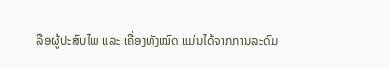ລືອຜູ້ປະສົບໄພ ແລະ ເຄື່ອງທັງໝົດ ແມ່ນໄດ້ຈາກການລະດົມ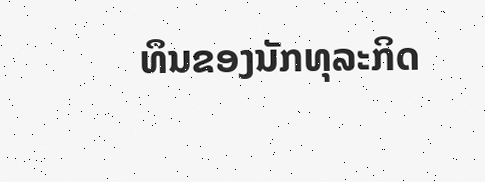ທຶນຂອງນັກທຸລະກິດ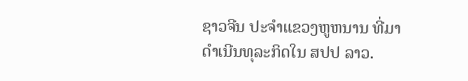ຊາວຈີນ ປະຈຳແຂວງຫູຫນານ ທີ່ມາດຳເນີນທຸລະກິດໃນ ສປປ ລາວ.